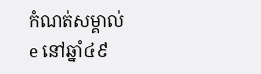កំណត់សម្គាល់
e នៅឆ្នាំ៤៩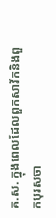គ.ស. ក្នុងពេលដែលពួកសាវ័កនិងពួកបុរសចា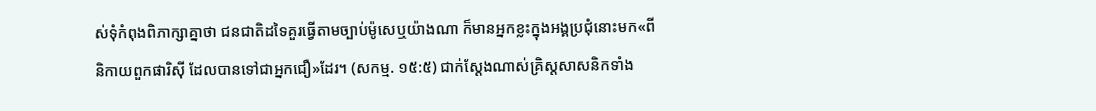ស់ទុំកំពុងពិភាក្សាគ្នាថា ជនជាតិដទៃគួរធ្វើតាមច្បាប់ម៉ូសេឬយ៉ាងណា ក៏មានអ្នកខ្លះក្នុងអង្គប្រជុំនោះមក«ពីនិកាយពួកផារិស៊ី ដែលបានទៅជាអ្នកជឿ»ដែរ។ (សកម្ម. ១៥:៥) ជាក់ស្ដែងណាស់គ្រិស្តសាសនិកទាំង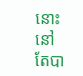នោះ នៅតែបា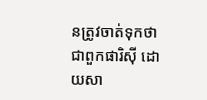នត្រូវចាត់ទុកថាជាពួកផារិស៊ី ដោយសា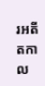រអតីតកាល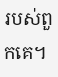របស់ពួកគេ។